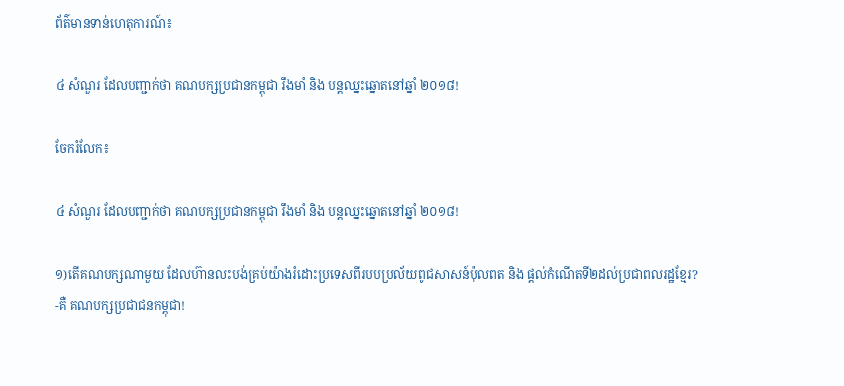ព័ត៌មានទាន់ហេតុការណ៍៖

៤ សំណួរ ដែលបញ្ជាក់ថា គណបក្សប្រជានកម្ពុជា រឹងមាំ និង បន្តឈ្នះឆ្នោតនៅឆ្នាំ ២០១៨!

ចែករំលែក៖

៤ សំណួរ ដែលបញ្ជាក់ថា គណបក្សប្រជានកម្ពុជា រឹងមាំ និង បន្តឈ្នះឆ្នោតនៅឆ្នាំ ២០១៨!

១)តើគណបក្សណាមួយ ដែលហ៊ានលះបង់គ្រប់យ៉ាងរំដោះប្រទេសពីរបបប្រល័យពូជសាសន៍ប៉ុលពត និង ផ្តល់កំណើតទី២ដល់ប្រជាពលរដ្ឋខ្មែរ?
-គឺ គណបក្សប្រជាជនកម្ពុជា!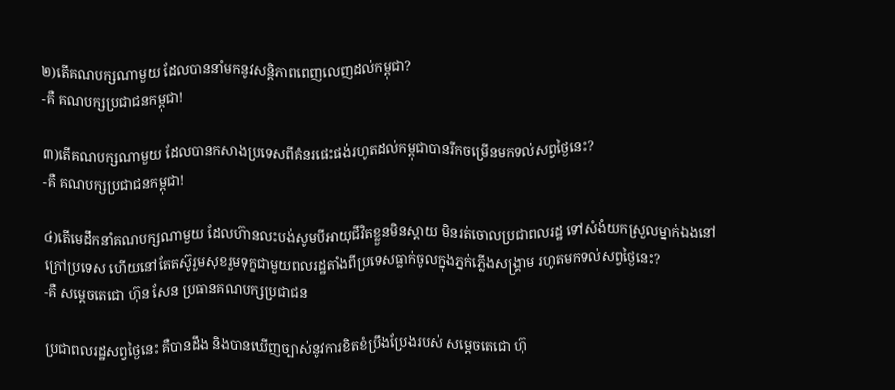២)តើគណបក្សណាមួយ ដែលបាននាំមកនូវសន្តិភាពពេញលេញដល់កម្ពុជា?
-គឺ គណបក្សប្រជាជនកម្ពុជា!

៣)តើគណបក្សណាមួយ ដែលបានកសាងប្រទេសពីគំនរផេះផង់រហូតដល់កម្ពុជាបានរីកចម្រើនមកទល់សព្វថ្ងៃនេះ?
-គឺ គណបក្សប្រជាជនកម្ពុជា!

៤)តើមេដឹកនាំគណបក្សណាមួយ ដែលហ៊ានលះបង់សូមបីអាយុជីវិតខ្លួនមិនស្តាយ មិនរត់ចោលប្រជាពលរដ្ឋ ទៅសំងំយកស្រួលម្នាក់ឯងនៅក្រៅប្រទេស ហើយនៅតែតស៊ូរួមសុខរួមទុក្ខជាមួយពលរដ្ឋតាំងពីប្រទេសធ្លាក់ចូលក្នុងភ្នក់ភ្លើងសង្រ្គាម រហូតមកទល់សព្វថ្ងៃនេះ?
-គឺ សម្តេចតេជោ ហ៊ុន សែន ប្រធានគណបក្សប្រជាជន

ប្រជាពលរដ្ឋសព្វថ្ងៃនេះ គឺបានដឹង និងបានឃើញច្បាស់នូវការខិតខំប្រឹងប្រែងរបស់ សម្តេចតេជោ ហ៊ុ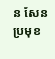ន សែន ប្រមុខ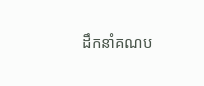ដឹកនាំគណប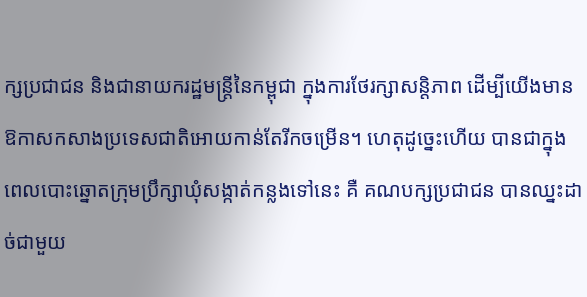ក្សប្រជាជន និងជានាយករដ្ឋមន្រ្តីនៃកម្ពុជា ក្នុងការថែរក្សាសន្តិភាព ដើម្បីយើងមានឱកាសកសាងប្រទេសជាតិអោយកាន់តែរីកចម្រើន។ ហេតុដូច្នេះហើយ បានជាក្នុងពេលបោះឆ្នោតក្រុមប្រឹក្សាឃុំសង្កាត់កន្លងទៅនេះ គឺ គណបក្សប្រជាជន បានឈ្នះដាច់ជាមួយ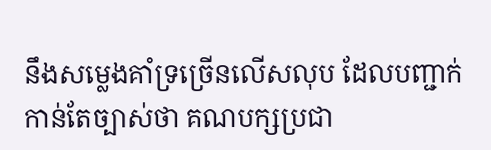នឹងសម្លេងគាំទ្រច្រើនលើសលុប ដែលបញ្ជាក់កាន់តែច្បាស់ថា គណបក្សប្រជា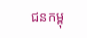ជនកម្ពុ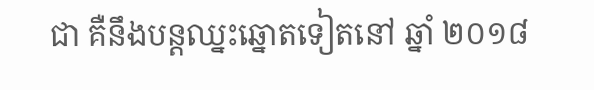ជា គឺនឹងបន្តឈ្នះឆ្នោតទៀតនៅ ឆ្នាំ ២០១៨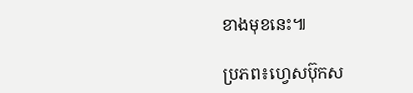ខាងមុខនេះ៕

ប្រភព៖ហ្វេសប៊ុកស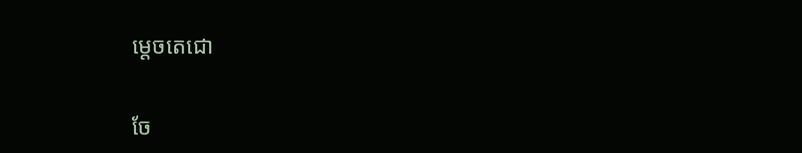ម្តេចតេជោ


ចែ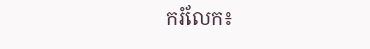ករំលែក៖